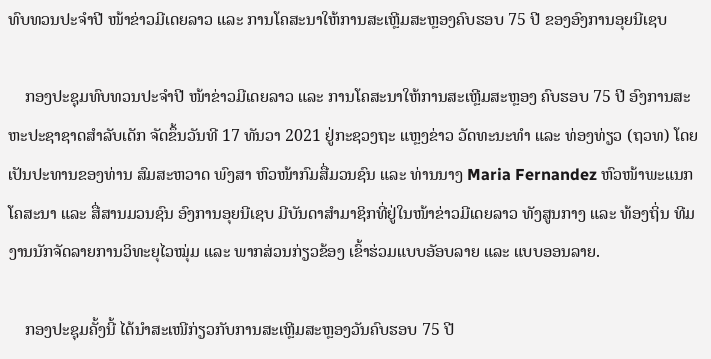ທົບທວນປະຈໍາປີ ໜ້າຂ່າວມີເດຍລາວ ແລະ ການໂຄສະນາໃຫ້ການສະເຫຼີມສະຫຼອງຄົບຮອບ 75 ປີ ຂອງອົງການອຸຍນີເຊບ

    ກອງປະຊຸມທົບທວນປະຈໍາປີ ໜ້າຂ່າວມີເດຍລາວ ແລະ ການໂຄສະນາໃຫ້ການສະເຫຼີມສະຫຼອງ ຄົບຮອບ 75 ປີ ອົງການສະຫະປະຊາຊາດສໍາລັບເດັກ ຈັດຂຶ້ນວັນທີ 17 ທັນວາ 2021 ຢູ່ກະຊວງຖະ ແຫຼງຂ່າວ ວັດທະນະທໍາ ແລະ ທ່ອງທ່ຽວ (ຖວທ) ໂດຍເປັນປະທານຂອງທ່ານ ສົມສະຫວາດ ພົງສາ ຫົວໜ້າກົມສື່ມວນຊົນ ແລະ ທ່ານນາງ Maria Fernandez ຫົວໜ້າພະແນກໂຄສະນາ ແລະ ສື່ສານມວນຊົນ ອົງການອຸຍນີເຊບ ມີບັນດາສໍາມາຊິກທີ່ຢູ່ໃນໜ້າຂ່າວມີເດຍລາວ ທັງສູນກາງ ແລະ ທ້ອງຖິ່ນ ທີມງານນັກຈັດລາຍການວິທະຍຸໄວໝຸ່ມ ແລະ ພາກສ່ວນກ່ຽວຂ້ອງ ເຂົ້າຮ່ວມແບບອັອບລາຍ ແລະ ແບບອອນລາຍ.

    ກອງປະຊຸມຄັ້ງນີ້ ໄດ້ນໍາສະເໜີກ່ຽວກັບການສະເຫຼີມສະຫຼອງວັນຄົບຮອບ 75 ປີ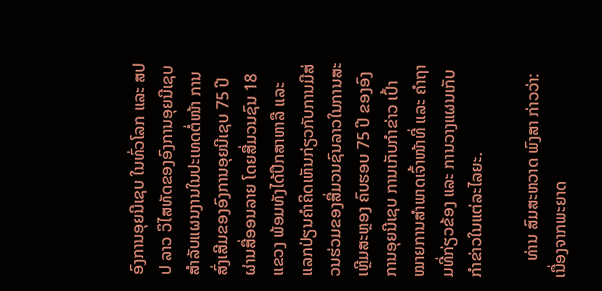ອົງການອຸຍນີເຊບ ໃນທົ່ວໂລກ ແລະ ສປປ ລາວ ວິໄສທັດຂອງອົງການອຸຍນີເຊບ ສໍາລັບແຜນງານໃນປະເທດຕໍ່ໜ້າ ການສົ່ງເສີມຂອງອົງການອຸຍນີເຊບ 75 ປີ ຜ່ານສື່ອອນລາຍ ໂດຍສື່ມວນຊົນ 18 ແຂວງ ພ້ອມທັງໄດ້ປຶກສາຫາລື ແລະ ແລກປ່ຽນຄໍາຄິດເຫັນກ່ຽວກັບການມີສ່ວນຮ່ວມຂອງສື່ມວນຊົນລາວໃນການສະເຫຼີມສະຫຼອງ ຄົບຮອບ 75 ປີ ຂອງອົງການອຸຍນີເຊບ ການເກັບກໍາຂ່າວ ເປົ້າໝາຍການສໍາພາດເຈົ້າໜ້າທີ່ ແລະ ຄໍາຖາມທີ່ກ່ຽວຂ້ອງ ແລະ ການວາງແຜນເກັບກໍາຂ່າວໃນແຕ່ລະໄລຍະ.

    ທ່ານ ສົມສະຫວາດ ພົງສາ ກ່າວວ່າ: ເນື່ອງຈາກພະຍາດ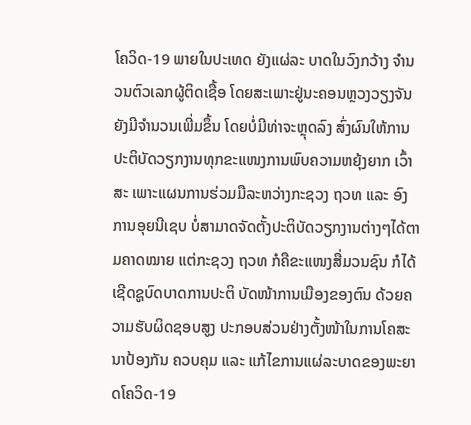ໂຄວິດ-19 ພາຍໃນປະເທດ ຍັງແຜ່ລະ ບາດໃນວົງກວ້າງ ຈຳນວນຕົວເລກຜູ້ຕິດເຊື້ອ ໂດຍສະເພາະຢູ່ນະຄອນຫຼວງວຽງຈັນ ຍັງມີຈຳນວນເພີ່ມຂຶ້ນ ໂດຍບໍ່ມີທ່າຈະຫຼຸດລົງ ສົ່ງຜົນໃຫ້ການປະຕິບັດວຽກງານທຸກຂະແໜງການພົບຄວາມຫຍຸ້ງຍາກ ເວົ້າສະ ເພາະແຜນການຮ່ວມມືລະຫວ່າງກະຊວງ ຖວທ ແລະ ອົງການອຸຍນີເຊບ ບໍ່ສາມາດຈັດຕັ້ງປະຕິບັດວຽກງານຕ່າງໆໄດ້ຕາມຄາດໝາຍ ແຕ່ກະຊວງ ຖວທ ກໍຄືຂະແໜງສື່ມວນຊົນ ກໍໄດ້ເຊີດຊູບົດບາດການປະຕິ ບັດໜ້າການເມືອງຂອງຕົນ ດ້ວຍຄວາມຮັບຜິດຊອບສູງ ປະກອບສ່ວນຢ່າງຕັ້ງໜ້າໃນການໂຄສະນາປ້ອງກັນ ຄວບຄຸມ ແລະ ແກ້ໄຂການແຜ່ລະບາດຂອງພະຍາດໂຄວິດ-19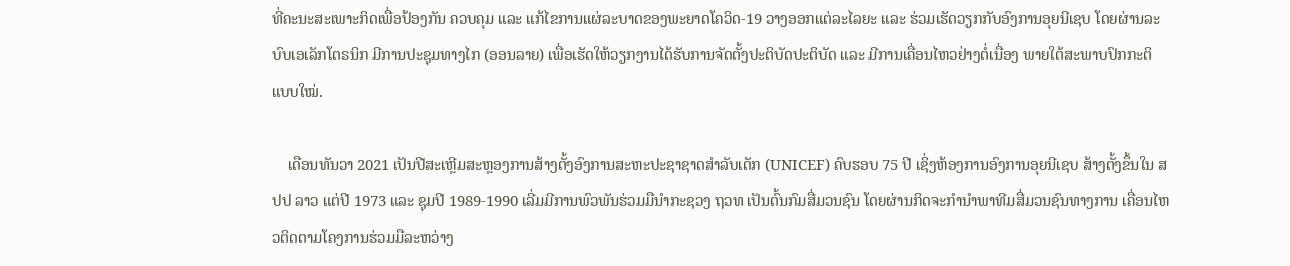ທີ່ຄະນະສະເພາະກິດເພື່ອປ້ອງກັນ ຄວບຄຸມ ແລະ ແກ້ໄຂການແຜ່ລະບາດຂອງພະຍາດໂຄວິດ-19 ວາງອອກແຕ່ລະໄລຍະ ແລະ ຮ່ວມເຮັດວຽກກັບອົງການອຸຍນີເຊບ ໂດຍຜ່ານລະບົບເອເລັກໂຕຣນິກ ມີການປະຊຸມທາງໄກ (ອອນລາຍ) ເພື່ອເຮັດໃຫ້ວຽກງານໄດ້ຮັບການຈັດຕັ້ງປະຕິບັດປະຕິບັດ ແລະ ມີການເຄື່ອນໄຫວຢ່າງຕໍ່ເນື່ອງ ພາຍໃຕ້ສະພາບປົກກະຕິ ແບບໃໝ່.

    ເດືອນທັນວາ 2021 ເປັນປີສະເຫຼີມສະຫຼອງການສ້າງຕັ້ງອົງການສະຫະປະຊາຊາດສໍາລັບເດັກ (UNICEF) ຄົບຮອບ 75 ປີ ເຊິ່ງຫ້ອງການອົງການອຸຍນີເຊບ ສ້າງຕັ້ງຂຶ້ນໃນ ສປປ ລາວ ແຕ່ປີ 1973 ແລະ ຊຸມປີ 1989-1990 ເລີ່ມມີການພົວພັນຮ່ວມມືນໍາກະຊວງ ຖວທ ເປັນຕົ້ນກົມສື່ມວນຊົນ ໂດຍຜ່ານກິດຈະກໍານໍາພາທີມສື່ມວນຊົນທາງການ ເຄື່ອນໄຫວຕິດຕາມໂຄງການຮ່ວມມືລະຫວ່າງ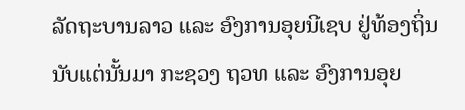ລັດຖະບານລາວ ແລະ ອົງການອຸຍນີເຊບ ຢູ່ທ້ອງຖິ່ນ ນັບແຕ່ນັ້ນມາ ກະຊວງ ຖວທ ແລະ ອົງການອຸຍ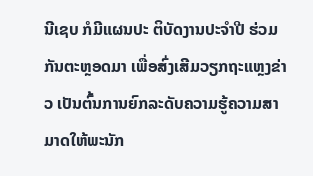ນີເຊບ ກໍມີແຜນປະ ຕິບັດງານປະຈຳປີ ຮ່ວມກັນຕະຫຼອດມາ ເພື່ອສົ່ງເສີມວຽກຖະແຫຼງຂ່າວ ເປັນຕົ້ນການຍົກລະດັບຄວາມຮູ້ຄວາມສາມາດໃຫ້ພະນັກ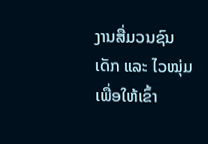ງານສື່ມວນຊົນ ເດັກ ແລະ ໄວໝຸ່ມ ເພື່ອໃຫ້ເຂົ້າ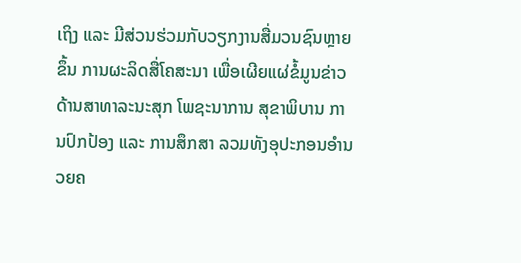ເຖິງ ແລະ ມີສ່ວນຮ່ວມກັບວຽກງານສື່ມວນຊົນຫຼາຍຂຶ້ນ ການຜະລິດສື່ໂຄສະນາ ເພື່ອເຜີຍແຜ່ຂໍ້ມູນຂ່າວດ້ານສາທາລະນະສຸກ ໂພຊະນາການ ສຸຂາພິບານ ການປົກປ້ອງ ແລະ ການສຶກສາ ລວມທັງອຸປະກອນອຳນວຍຄ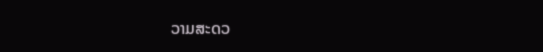ວາມສະດວ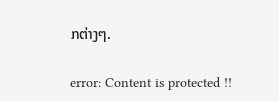ກຕ່າງໆ.

error: Content is protected !!